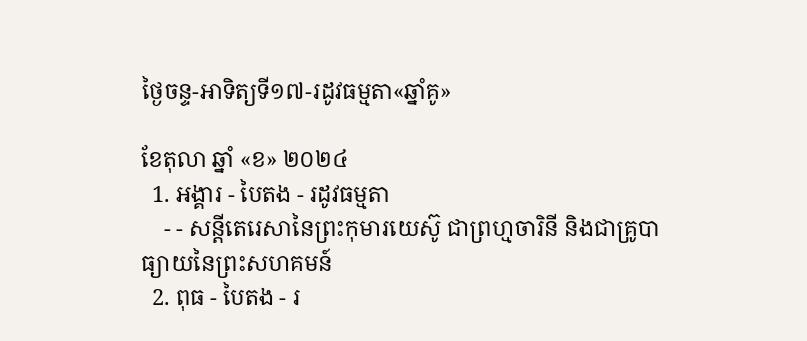ថ្ងៃចន្ទ-អាទិត្យទី១៧-រដូវធម្មតា«ឆ្នាំគូ»

ខែតុលា ឆ្នាំ «ខ» ២០២៤
  1. អង្គារ - បៃតង - រដូវធម្មតា
    - - សន្តីតេរេសានៃព្រះកុមារយេស៊ូ ជាព្រហ្មចារិនី និងជាគ្រូបាធ្យាយនៃព្រះសហគមន៍
  2. ពុធ - បៃតង - រ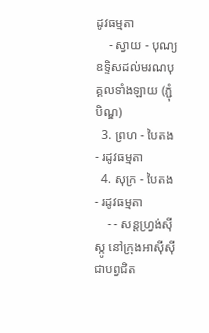ដូវធម្មតា
    - ស្វាយ - បុណ្យឧទ្ទិសដល់មរណបុគ្គលទាំងឡាយ (ភ្ជុំបិណ្ឌ)
  3. ព្រហ - បៃតង - រដូវធម្មតា
  4. សុក្រ - បៃតង - រដូវធម្មតា
    - - សន្តហ្វ្រង់ស៊ីស្កូ នៅក្រុងអាស៊ីស៊ី ជាបព្វជិត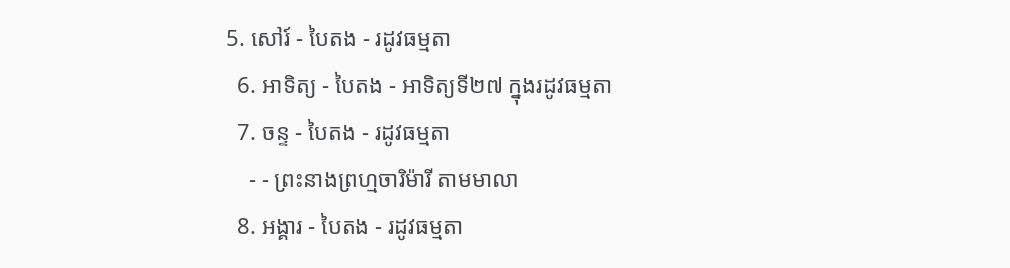5. សៅរ៍ - បៃតង - រដូវធម្មតា
  6. អាទិត្យ - បៃតង - អាទិត្យទី២៧ ក្នុងរដូវធម្មតា
  7. ចន្ទ - បៃតង - រដូវធម្មតា
    - - ព្រះនាងព្រហ្មចារិម៉ារី តាមមាលា
  8. អង្គារ - បៃតង - រដូវធម្មតា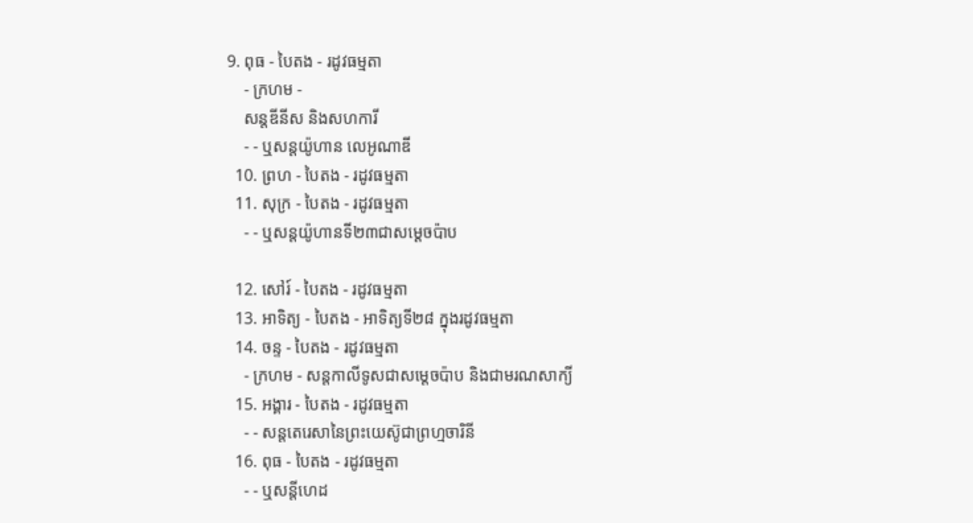9. ពុធ - បៃតង - រដូវធម្មតា
    - ក្រហម -
    សន្តឌីនីស និងសហការី
    - - ឬសន្តយ៉ូហាន លេអូណាឌី
  10. ព្រហ - បៃតង - រដូវធម្មតា
  11. សុក្រ - បៃតង - រដូវធម្មតា
    - - ឬសន្តយ៉ូហានទី២៣ជាសម្តេចប៉ាប

  12. សៅរ៍ - បៃតង - រដូវធម្មតា
  13. អាទិត្យ - បៃតង - អាទិត្យទី២៨ ក្នុងរដូវធម្មតា
  14. ចន្ទ - បៃតង - រដូវធម្មតា
    - ក្រហម - សន្ដកាលីទូសជាសម្ដេចប៉ាប និងជាមរណសាក្យី
  15. អង្គារ - បៃតង - រដូវធម្មតា
    - - សន្តតេរេសានៃព្រះយេស៊ូជាព្រហ្មចារិនី
  16. ពុធ - បៃតង - រដូវធម្មតា
    - - ឬសន្ដីហេដ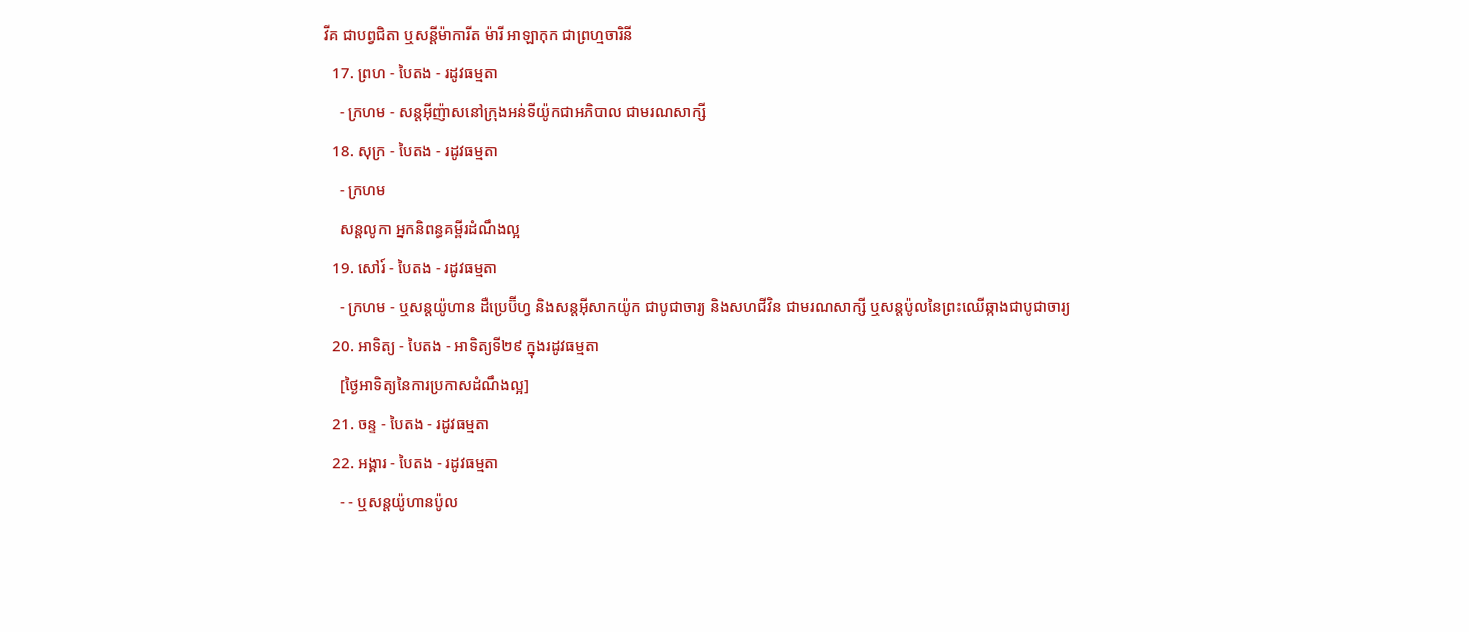វីគ ជាបព្វជិតា ឬសន្ដីម៉ាការីត ម៉ារី អាឡាកុក ជាព្រហ្មចារិនី
  17. ព្រហ - បៃតង - រដូវធម្មតា
    - ក្រហម - សន្តអ៊ីញ៉ាសនៅក្រុងអន់ទីយ៉ូកជាអភិបាល ជាមរណសាក្សី
  18. សុក្រ - បៃតង - រដូវធម្មតា
    - ក្រហម
    សន្តលូកា អ្នកនិពន្ធគម្ពីរដំណឹងល្អ
  19. សៅរ៍ - បៃតង - រដូវធម្មតា
    - ក្រហម - ឬសន្ដយ៉ូហាន ដឺប្រេប៊ីហ្វ និងសន្ដអ៊ីសាកយ៉ូក ជាបូជាចារ្យ និងសហជីវិន ជាមរណសាក្សី ឬសន្ដប៉ូលនៃព្រះឈើឆ្កាងជាបូជាចារ្យ
  20. អាទិត្យ - បៃតង - អាទិត្យទី២៩ ក្នុងរដូវធម្មតា
    [ថ្ងៃអាទិត្យនៃការប្រកាសដំណឹងល្អ]
  21. ចន្ទ - បៃតង - រដូវធម្មតា
  22. អង្គារ - បៃតង - រដូវធម្មតា
    - - ឬសន្តយ៉ូហានប៉ូល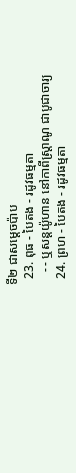ទី២ ជាសម្ដេចប៉ាប
  23. ពុធ - បៃតង - រដូវធម្មតា
    - - ឬសន្ដយ៉ូហាន នៅកាពីស្រ្ដាណូ ជាបូជាចារ្យ
  24. ព្រហ - បៃតង - រដូវធម្មតា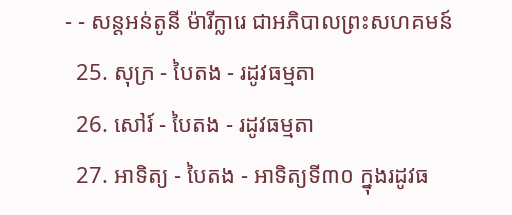- - សន្តអន់តូនី ម៉ារីក្លារេ ជាអភិបាលព្រះសហគមន៍
  25. សុក្រ - បៃតង - រដូវធម្មតា
  26. សៅរ៍ - បៃតង - រដូវធម្មតា
  27. អាទិត្យ - បៃតង - អាទិត្យទី៣០ ក្នុងរដូវធ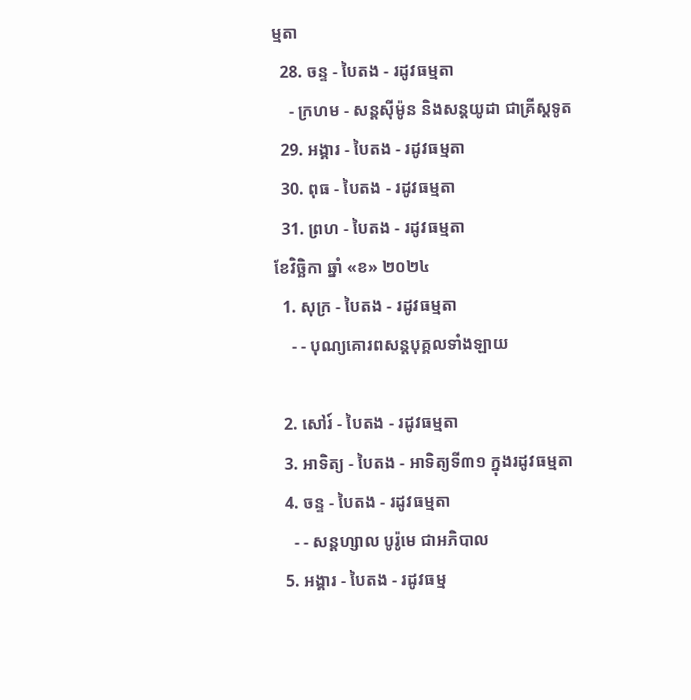ម្មតា
  28. ចន្ទ - បៃតង - រដូវធម្មតា
    - ក្រហម - សន្ដស៊ីម៉ូន និងសន្ដយូដា ជាគ្រីស្ដទូត
  29. អង្គារ - បៃតង - រដូវធម្មតា
  30. ពុធ - បៃតង - រដូវធម្មតា
  31. ព្រហ - បៃតង - រដូវធម្មតា
ខែវិច្ឆិកា ឆ្នាំ «ខ» ២០២៤
  1. សុក្រ - បៃតង - រដូវធម្មតា
    - - បុណ្យគោរពសន្ដបុគ្គលទាំងឡាយ

  2. សៅរ៍ - បៃតង - រដូវធម្មតា
  3. អាទិត្យ - បៃតង - អាទិត្យទី៣១ ក្នុងរដូវធម្មតា
  4. ចន្ទ - បៃតង - រដូវធម្មតា
    - - សន្ដហ្សាល បូរ៉ូមេ ជាអភិបាល
  5. អង្គារ - បៃតង - រដូវធម្ម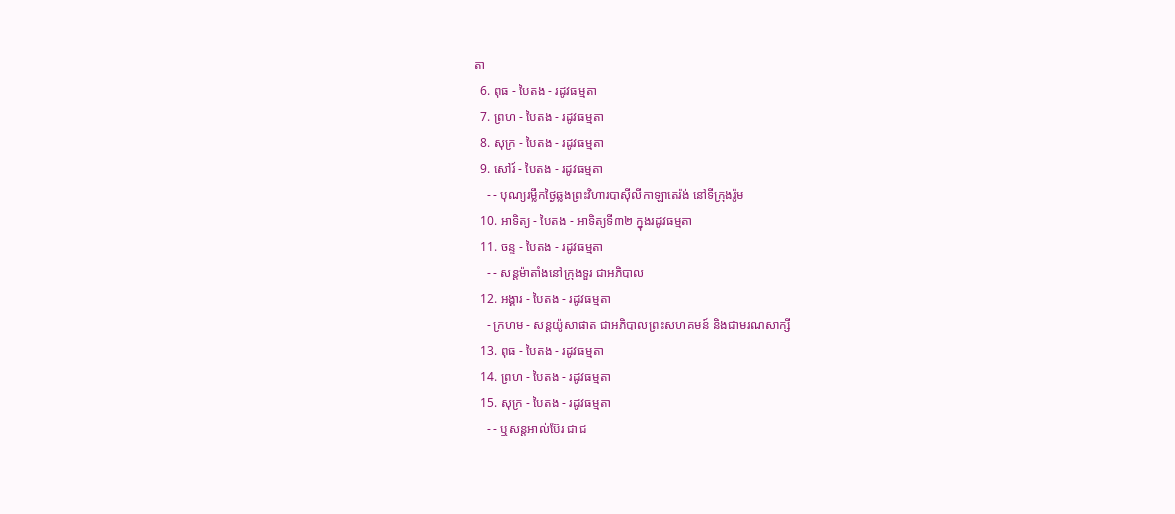តា
  6. ពុធ - បៃតង - រដូវធម្មតា
  7. ព្រហ - បៃតង - រដូវធម្មតា
  8. សុក្រ - បៃតង - រដូវធម្មតា
  9. សៅរ៍ - បៃតង - រដូវធម្មតា
    - - បុណ្យរម្លឹកថ្ងៃឆ្លងព្រះវិហារបាស៊ីលីកាឡាតេរ៉ង់ នៅទីក្រុងរ៉ូម
  10. អាទិត្យ - បៃតង - អាទិត្យទី៣២ ក្នុងរដូវធម្មតា
  11. ចន្ទ - បៃតង - រដូវធម្មតា
    - - សន្ដម៉ាតាំងនៅក្រុងទួរ ជាអភិបាល
  12. អង្គារ - បៃតង - រដូវធម្មតា
    - ក្រហម - សន្ដយ៉ូសាផាត ជាអភិបាលព្រះសហគមន៍ និងជាមរណសាក្សី
  13. ពុធ - បៃតង - រដូវធម្មតា
  14. ព្រហ - បៃតង - រដូវធម្មតា
  15. សុក្រ - បៃតង - រដូវធម្មតា
    - - ឬសន្ដអាល់ប៊ែរ ជាជ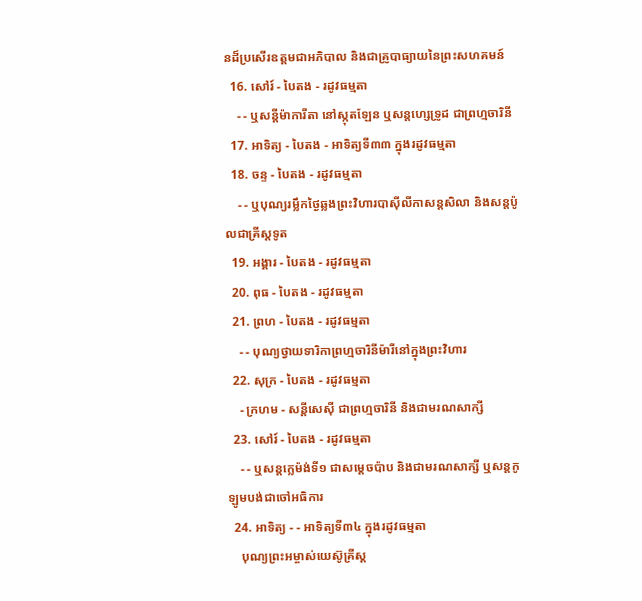នដ៏ប្រសើរឧត្ដមជាអភិបាល និងជាគ្រូបាធ្យាយនៃព្រះសហគមន៍
  16. សៅរ៍ - បៃតង - រដូវធម្មតា
    - - ឬសន្ដីម៉ាការីតា នៅស្កុតឡែន ឬសន្ដហ្សេទ្រូដ ជាព្រហ្មចារិនី
  17. អាទិត្យ - បៃតង - អាទិត្យទី៣៣ ក្នុងរដូវធម្មតា
  18. ចន្ទ - បៃតង - រដូវធម្មតា
    - - ឬបុណ្យរម្លឹកថ្ងៃឆ្លងព្រះវិហារបាស៊ីលីកាសន្ដសិលា និងសន្ដប៉ូលជាគ្រីស្ដទូត
  19. អង្គារ - បៃតង - រដូវធម្មតា
  20. ពុធ - បៃតង - រដូវធម្មតា
  21. ព្រហ - បៃតង - រដូវធម្មតា
    - - បុណ្យថ្វាយទារិកាព្រហ្មចារិនីម៉ារីនៅក្នុងព្រះវិហារ
  22. សុក្រ - បៃតង - រដូវធម្មតា
    - ក្រហម - សន្ដីសេស៊ី ជាព្រហ្មចារិនី និងជាមរណសាក្សី
  23. សៅរ៍ - បៃតង - រដូវធម្មតា
    - - ឬសន្ដក្លេម៉ង់ទី១ ជាសម្ដេចប៉ាប និងជាមរណសាក្សី ឬសន្ដកូឡូមបង់ជាចៅអធិការ
  24. អាទិត្យ - - អាទិត្យទី៣៤ ក្នុងរដូវធម្មតា
    បុណ្យព្រះអម្ចាស់យេស៊ូគ្រីស្ដ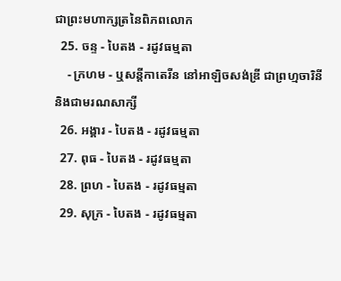ជាព្រះមហាក្សត្រនៃពិភពលោក
  25. ចន្ទ - បៃតង - រដូវធម្មតា
    - ក្រហម - ឬសន្ដីកាតេរីន នៅអាឡិចសង់ឌ្រី ជាព្រហ្មចារិនី និងជាមរណសាក្សី
  26. អង្គារ - បៃតង - រដូវធម្មតា
  27. ពុធ - បៃតង - រដូវធម្មតា
  28. ព្រហ - បៃតង - រដូវធម្មតា
  29. សុក្រ - បៃតង - រដូវធម្មតា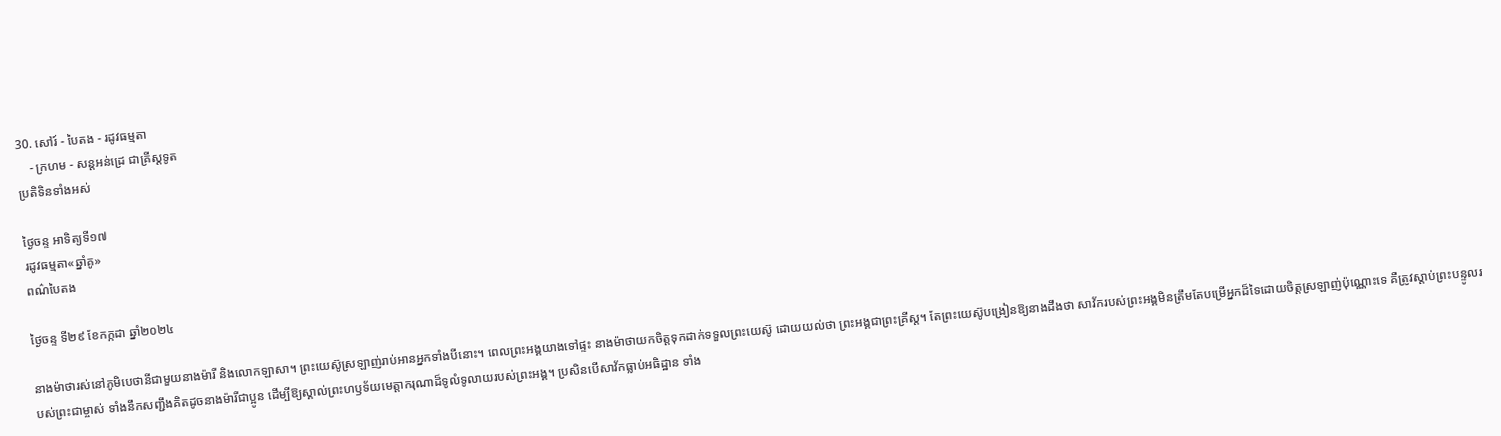30. សៅរ៍ - បៃតង - រដូវធម្មតា
    - ក្រហម - សន្ដអន់ដ្រេ ជាគ្រីស្ដទូត
ប្រតិទិនទាំងអស់

ថ្ងៃចន្ទ អាទិត្យទី១៧
រដូវធម្មតា«ឆ្នាំគូ»
ពណ៌បៃតង

ថ្ងៃចន្ទ ទី២៩ ខែកក្កដា ឆ្នាំ២០២៤

នាងម៉ាថារស់នៅភូមិបេថានីជាមួយនាងម៉ារី និងលោកឡាសា។ ព្រះយេស៊ូស្រឡាញ់រាប់អានអ្នកទាំងបីនោះ។ ពេលព្រះអង្គយាងទៅផ្ទះ នាងម៉ាថាយកចិត្តទុកដាក់ទទួលព្រះយេស៊ូ ដោយយល់ថា ព្រះអង្គជាព្រះគ្រីស្ត។ តែព្រះយេស៊ូបង្រៀនឱ្យនាងដឹងថា សាវ័ករបស់ព្រះអង្គមិនត្រឹមតែបម្រើអ្នកដ៏ទៃដោយចិត្តស្រឡាញ់ប៉ុណ្ណោះទេ គឺត្រូវស្តាប់ព្រះបន្ទូលរបស់ព្រះជាម្ចាស់ ទាំងនឹកសញ្ជឹងគិតដូចនាងម៉ារីជាប្អូន ដើម្បីឱ្យស្គាល់ព្រះហឫទ័យមេត្តាករុណាដ៏ទូលំទូលាយរបស់ព្រះអង្គ។ ប្រសិនបើសាវ័កធ្លាប់អធិដ្ឋាន ទាំង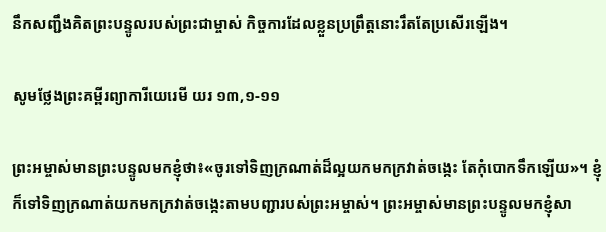នឹកសញ្ជឹងគិតព្រះបន្ទូលរបស់ព្រះជាម្ចាស់ កិច្ចការដែលខ្លួនប្រព្រឹត្តនោះរឹតតែប្រសើរឡើង។

សូមថ្លែងព្រះគម្ពីរព្យាការីយេរេមី យរ ១៣,១-១១

ព្រះអម្ចាស់មានព្រះបន្ទូលមកខ្ញុំថា៖«ចូរទៅទិញក្រណាត់ដ៏ល្អយកមកក្រវាត់ចង្កេះ តែកុំបោកទឹកឡើយ»។ ខ្ញុំក៏ទៅទិញក្រណាត់យកមកក្រវាត់ចង្កេះតាមបញ្ជារបស់ព្រះអម្ចាស់។ ព្រះអម្ចាស់មានព្រះបន្ទូលមកខ្ញុំសា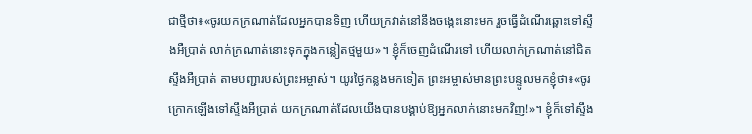ជាថ្មីថា៖«ចូរយកក្រណាត់ដែលអ្នកបានទិញ ហើយក្រវាត់នៅនឹងចង្កេះនោះមក រួចធ្វើដំណើរឆ្ពោះទៅស្ទឹងអឺប្រាត់ លាក់ក្រណាត់នោះទុកក្នុងកន្លៀតថ្មមួយ»។ ខ្ញុំក៏ចេញដំណើរទៅ ហើយលាក់ក្រណាត់នៅជិតស្ទឹងអឺប្រាត់ តាមបញ្ជារបស់ព្រះអម្ចាស់។ យូរថ្ងៃកន្លងមកទៀត ព្រះអម្ចាស់មានព្រះបន្ទូលមកខ្ញុំថា៖«ចូរក្រោកឡើងទៅស្ទឹងអឺប្រាត់ យកក្រណាត់ដែលយើងបានបង្គាប់ឱ្យអ្នកលាក់នោះមកវិញ!»។ ខ្ញុំក៏ទៅស្ទឹង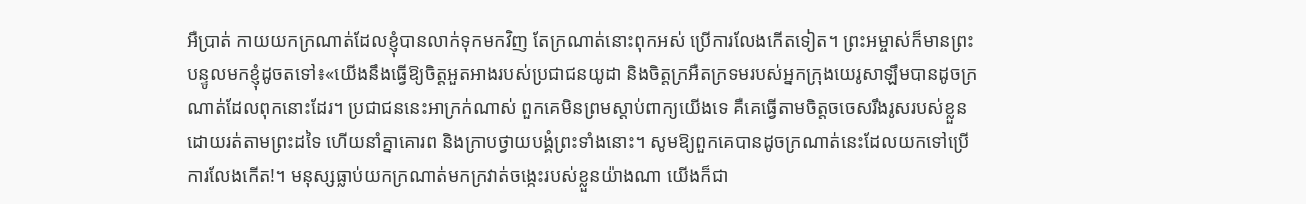អឺប្រាត់ កាយយកក្រណាត់ដែលខ្ញុំបានលាក់ទុកមកវិញ តែក្រណាត់នោះពុកអស់ ប្រើការលែងកើតទៀត។ ព្រះអម្ចាស់ក៏មានព្រះបន្ទូលមកខ្ញុំដូចតទៅ៖«យើងនឹងធ្វើឱ្យចិត្តអួតអាងរបស់ប្រជាជនយូដា និងចិត្តក្រអឺតក្រទមរបស់អ្នកក្រុងយេរូសាឡឹមបានដូចក្រណាត់ដែលពុកនោះដែរ។ ប្រជាជននេះអាក្រក់ណាស់ ពួកគេមិនព្រមស្តាប់ពាក្យយើងទេ គឺគេធ្វើតាមចិត្តចចេសរឹងរូសរបស់ខ្លួន ដោយរត់តាមព្រះដទៃ ហើយនាំគ្នាគោរព និងក្រាបថ្វាយបង្គំព្រះទាំងនោះ។ សូមឱ្យពួកគេបានដូចក្រណាត់នេះដែលយកទៅប្រើការលែងកើត!។ មនុស្សធ្លាប់យកក្រណាត់មកក្រវាត់ចង្កេះរបស់ខ្លួនយ៉ាងណា យើងក៏ជា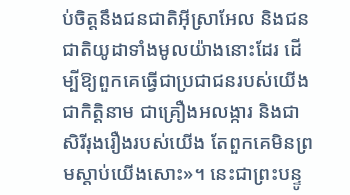ប់ចិត្តនឹងជនជាតិអ៊ីស្រាអែល និងជនជាតិយូដាទាំងមូលយ៉ាងនោះដែរ ដើម្បីឱ្យពួកគេធ្វើជាប្រជាជនរបស់យើងជាកិត្តិនាម ជាគ្រឿងអលង្ការ និងជាសិរីរុងរឿងរបស់យើង តែពួកគេមិនព្រមស្តាប់យើងសោះ»។ នេះជាព្រះបន្ទូ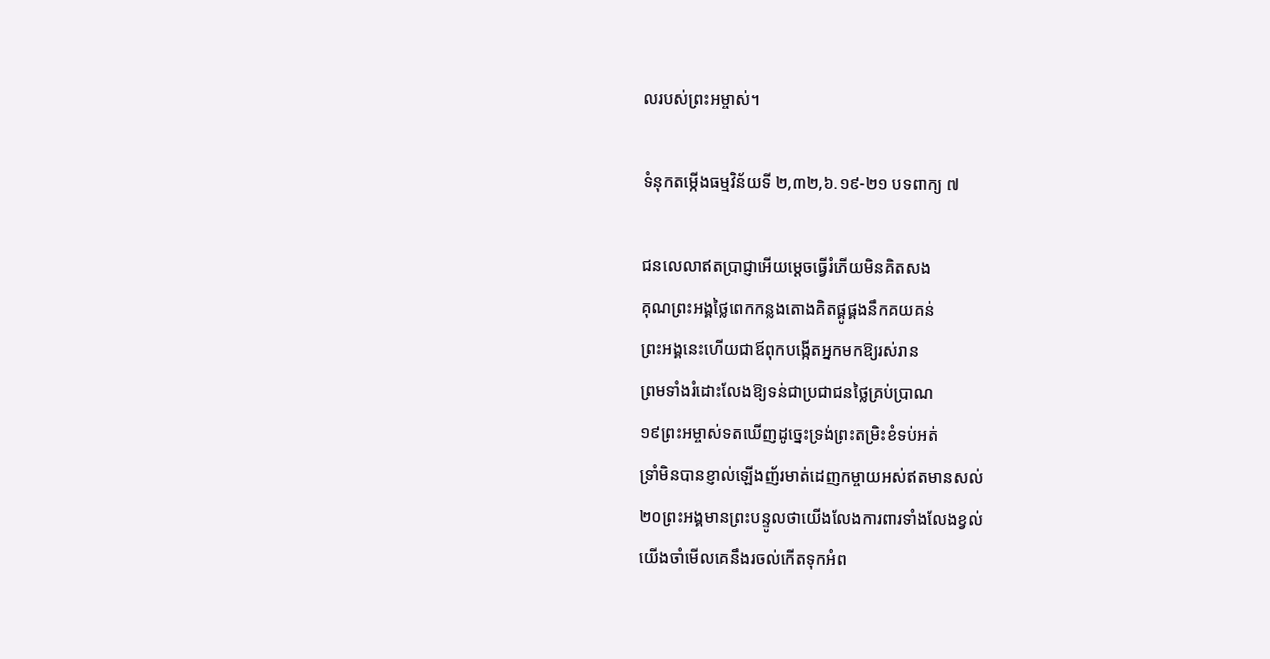លរបស់ព្រះអម្ចាស់។

ទំនុកតម្កើងធម្មវិន័យទី ២,៣២,៦.១៩-២១ បទពាក្យ ៧

ជនលេលាឥតប្រាជ្ញាអើយម្តេចធ្វើរំភើយមិនគិតសង
គុណព្រះអង្គថ្លៃពេកកន្លងតោងគិតផ្គូផ្គងនឹកគយគន់
ព្រះអង្គនេះហើយជាឪពុកបង្កើតអ្នកមកឱ្យរស់រាន
ព្រមទាំងរំដោះលែងឱ្យទន់ជាប្រជាជនថ្លៃគ្រប់ប្រាណ
១៩ព្រះអម្ចាស់ទតឃើញដូច្នេះទ្រង់ព្រះតម្រិះខំទប់អត់
ទ្រាំមិនបានខ្ញាល់ឡើងញ័រមាត់ដេញកម្ចាយអស់ឥតមានសល់
២០ព្រះអង្គមានព្រះបន្ទូលថាយើងលែងការពារទាំងលែងខ្វល់
យើងចាំមើលគេនឹងរចល់កើតទុកអំព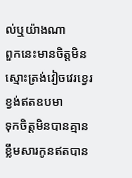ល់ឬយ៉ាងណា
ពួកនេះមានចិត្តមិនស្មោះត្រង់វៀចវេរខ្វេរខ្វង់ឥតឧបមា
ទុកចិត្តមិនបានគ្មានខ្លឹមសារកូនឥតបាន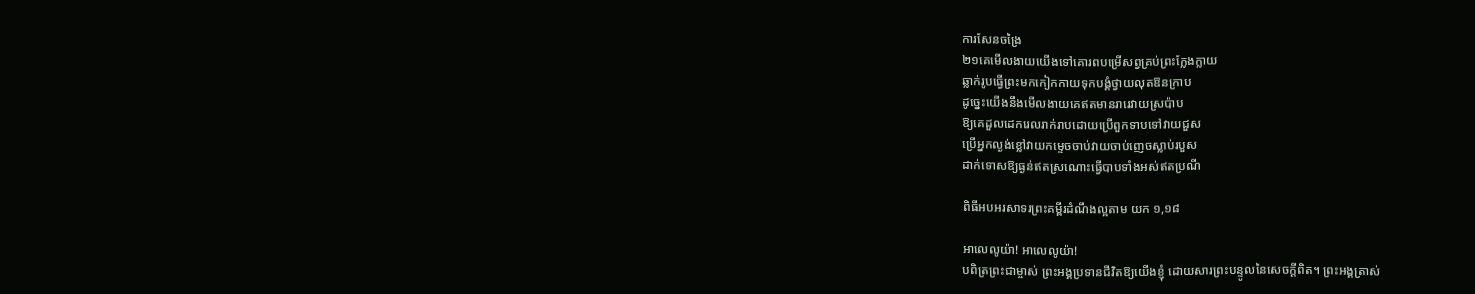ការសែនចង្រៃ
២១គេមើលងាយយើងទៅគោរពបម្រើសព្វគ្រប់ព្រះក្លែងក្លាយ
ឆ្លាក់រូបធ្វើព្រះមកកៀកកាយទុកបង្គំថ្វាយលុតឱនក្រាប
ដូច្នេះយើងនឹងមើលងាយគេឥតមានរារេវាយស្រប៉ាប
ឱ្យគេដួលដេករេលរាក់រាបដោយប្រើពួកទាបទៅវាយជួស
ប្រើអ្នកល្ងង់ខ្លៅវាយកម្ទេចចាប់វាយចាប់ញេចស្លាប់របួស
ដាក់ទោសឱ្យធ្ងន់ឥតស្រណោះធ្វើបាបទាំងអស់ឥតប្រណី

ពិធីអបអរសាទរព្រះគម្ពីរដំណឹងល្អតាម យក ១,១៨

អាលេលូយ៉ា! អាលេលូយ៉ា!
បពិត្រព្រះជាម្ចាស់ ព្រះអង្គប្រទានជីវិតឱ្យយើងខ្ញុំ ដោយសារព្រះបន្ទូលនៃសេចក្តីពិត។ ព្រះអង្គត្រាស់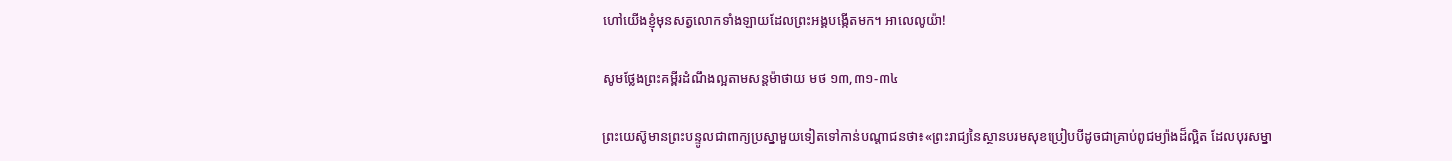ហៅយើងខ្ញុំមុនសត្វលោកទាំងឡាយដែលព្រះអង្គបង្កើតមក។ អាលេលូយ៉ា!

សូមថ្លែងព្រះគម្ពីរដំណឹងល្អតាមសន្តម៉ាថាយ មថ ១៣,៣១-៣៤

ព្រះយេស៊ូមានព្រះបន្ទូលជាពាក្យប្រស្នាមួយទៀតទៅកាន់បណ្តាជនថា៖«ព្រះរាជ្យនៃស្ថានបរមសុខប្រៀបបីដូចជាគ្រាប់ពូជម្យ៉ាងដ៏ល្អិត ដែលបុរសម្នា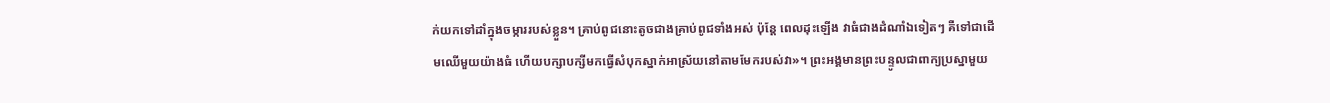ក់យកទៅដាំក្នុងចម្ការរបស់ខ្លួន។ គ្រាប់ពូជនោះតូចជាងគ្រាប់ពូជទាំងអស់ ប៉ុន្តែ ពេលដុះឡើង វាធំជាងដំណាំឯទៀតៗ គឺទៅជាដើមឈើមួយយ៉ាងធំ ហើយបក្សាបក្សីមកធ្វើសំបុកស្នាក់អាស្រ័យនៅតាមមែករបស់វា»។ ព្រះអង្គមានព្រះបន្ទូលជាពាក្យប្រស្នាមួយ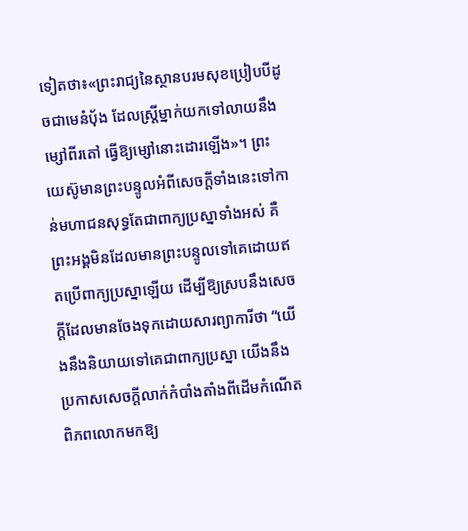ទៀតថា៖«ព្រះរាជ្យនៃស្ថានបរមសុខប្រៀបបីដូចជាមេនំប័ុង ដែលស្រ្តីម្នាក់យកទៅលាយនឹងម្សៅពីរតៅ ធ្វើឱ្យម្សៅនោះដោរឡើង»។ ព្រះយេស៊ូមានព្រះបន្ទូលអំពីសេចក្តីទាំងនេះទៅកាន់មហាជនសុទ្ធតែជាពាក្យប្រស្នាទាំងអស់ គឺព្រះអង្គមិនដែលមានព្រះបន្ទូលទៅគេដោយឥតប្រើពាក្យប្រស្នាឡើយ ដើម្បីឱ្យស្របនឹងសេចក្តីដែលមានចែងទុកដោយសារព្យាការីថា “យើងនឹងនិយាយទៅគេជាពាក្យប្រស្នា យើងនឹងប្រកាសសេចក្តីលាក់កំបាំងតាំងពីដើមកំណើតពិភពលោកមកឱ្យ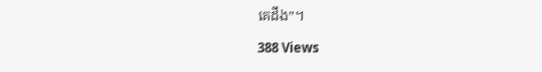គេដឹង”។

388 Views